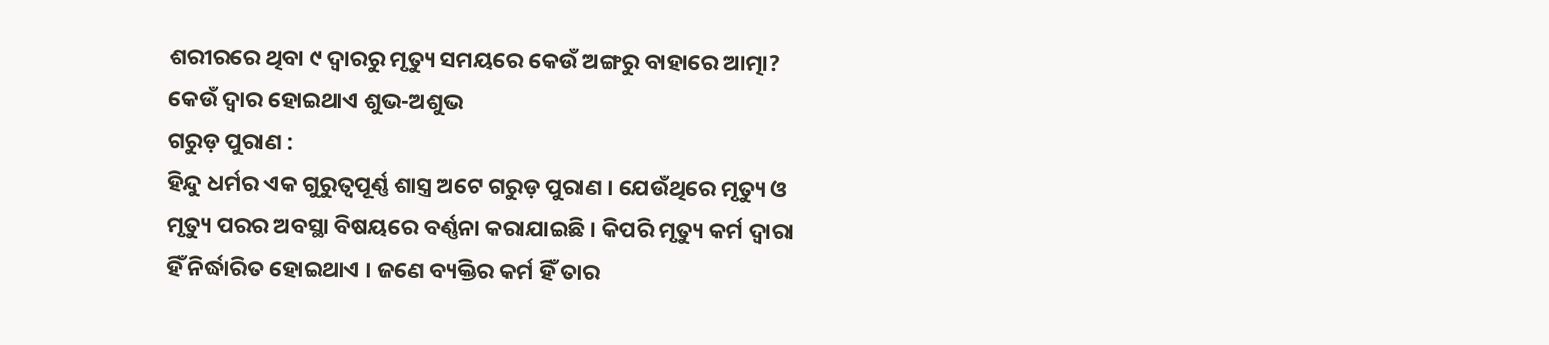ଶରୀରରେ ଥିବା ୯ ଦ୍ୱାରରୁ ମୃତ୍ୟୁ ସମୟରେ କେଉଁ ଅଙ୍ଗରୁ ବାହାରେ ଆତ୍ମା? କେଉଁ ଦ୍ୱାର ହୋଇଥାଏ ଶୁଭ-ଅଶୁଭ
ଗରୁଡ଼ ପୁରାଣ :
ହିନ୍ଦୁ ଧର୍ମର ଏକ ଗୁରୁତ୍ଵପୂର୍ଣ୍ଣ ଶାସ୍ତ୍ର ଅଟେ ଗରୁଡ଼ ପୁରାଣ । ଯେଉଁଥିରେ ମୃତ୍ୟୁ ଓ ମୃତ୍ୟୁ ପରର ଅବସ୍ଥା ବିଷୟରେ ବର୍ଣ୍ଣନା କରାଯାଇଛି । କିପରି ମୃତ୍ୟୁ କର୍ମ ଦ୍ୱାରା ହିଁ ନିର୍ଦ୍ଧାରିତ ହୋଇଥାଏ । ଜଣେ ବ୍ୟକ୍ତିର କର୍ମ ହିଁ ତାର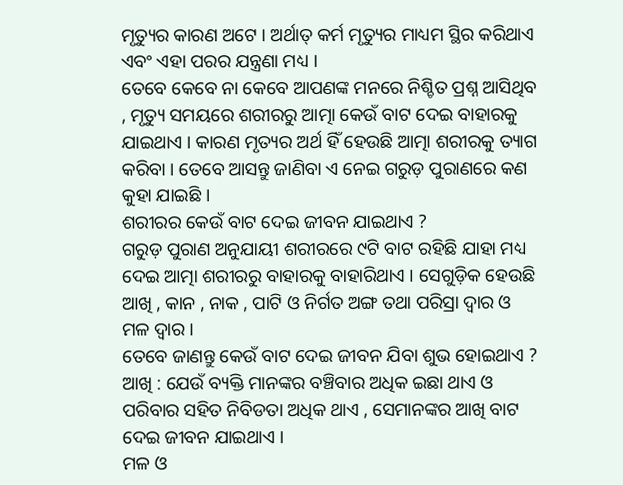ମୃତ୍ୟୁର କାରଣ ଅଟେ । ଅର୍ଥାତ୍ କର୍ମ ମୃତ୍ୟୁର ମାଧ୍ୟମ ସ୍ଥିର କରିଥାଏ ଏବଂ ଏହା ପରର ଯନ୍ତ୍ରଣା ମଧ୍ୟ ।
ତେବେ କେବେ ନା କେବେ ଆପଣଙ୍କ ମନରେ ନିଶ୍ଚିତ ପ୍ରଶ୍ନ ଆସିଥିବ , ମୃତ୍ୟୁ ସମୟରେ ଶରୀରରୁ ଆତ୍ମା କେଉଁ ବାଟ ଦେଇ ବାହାରକୁ ଯାଇଥାଏ । କାରଣ ମୃତ୍ୟର ଅର୍ଥ ହିଁ ହେଉଛି ଆତ୍ମା ଶରୀରକୁ ତ୍ୟାଗ କରିବା । ତେବେ ଆସନ୍ତୁ ଜାଣିବା ଏ ନେଇ ଗରୁଡ଼ ପୁରାଣରେ କଣ କୁହା ଯାଇଛି ।
ଶରୀରର କେଉଁ ବାଟ ଦେଇ ଜୀବନ ଯାଇଥାଏ ?
ଗରୁଡ଼ ପୁରାଣ ଅନୁଯାୟୀ ଶରୀରରେ ୯ଟି ବାଟ ରହିଛି ଯାହା ମଧ୍ୟ ଦେଇ ଆତ୍ମା ଶରୀରରୁ ବାହାରକୁ ବାହାରିଥାଏ । ସେଗୁଡ଼ିକ ହେଉଛି ଆଖି , କାନ , ନାକ , ପାଟି ଓ ନିର୍ଗତ ଅଙ୍ଗ ତଥା ପରିସ୍ରା ଦ୍ଵାର ଓ ମଳ ଦ୍ଵାର ।
ତେବେ ଜାଣନ୍ତୁ କେଉଁ ବାଟ ଦେଇ ଜୀବନ ଯିବା ଶୁଭ ହୋଇଥାଏ ?
ଆଖି : ଯେଉଁ ବ୍ୟକ୍ତି ମାନଙ୍କର ବଞ୍ଚିବାର ଅଧିକ ଇଛା ଥାଏ ଓ ପରିବାର ସହିତ ନିବିଡତା ଅଧିକ ଥାଏ , ସେମାନଙ୍କର ଆଖି ବାଟ ଦେଇ ଜୀବନ ଯାଇଥାଏ ।
ମଳ ଓ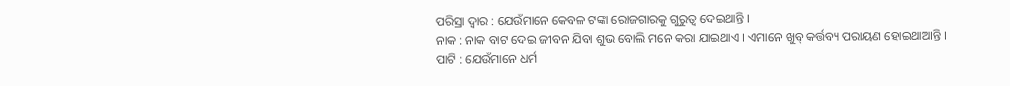ପରିସ୍ରା ଦ୍ଵାର : ଯେଉଁମାନେ କେବଳ ଟଙ୍କା ରୋଜଗାରକୁ ଗୁରୁତ୍ଵ ଦେଇଥାନ୍ତି ।
ନାକ : ନାକ ବାଟ ଦେଇ ଜୀବନ ଯିବା ଶୁଭ ବୋଲି ମନେ କରା ଯାଇଥାଏ । ଏମାନେ ଖୁବ୍ କର୍ତ୍ତବ୍ୟ ପରାୟଣ ହୋଇଥାଆନ୍ତି ।
ପାଟି : ଯେଉଁମାନେ ଧର୍ମ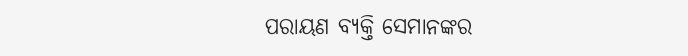ପରାୟଣ ବ୍ୟକ୍ତି ସେମାନଙ୍କର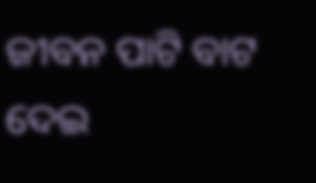ଜୀବନ ପାଟି ବାଟ ଦେଇ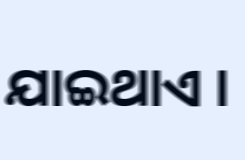ଯାଇଥାଏ ।